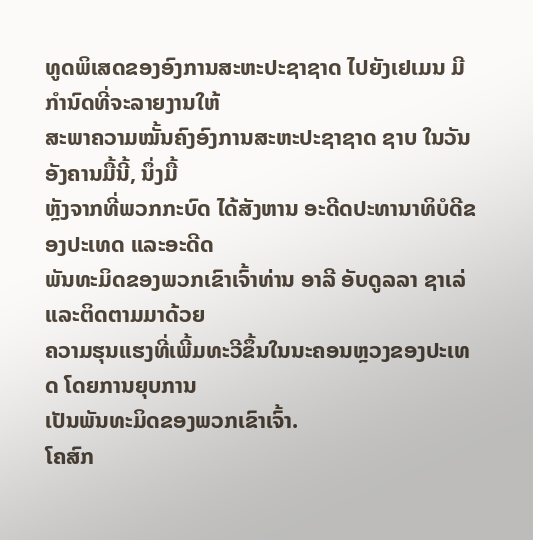ທູດພິເສດຂອງອົງການສະຫະປະຊາຊາດ ໄປຍັງເຢເມນ ມີກຳນົດທີ່ຈະລາຍງານໃຫ້
ສະພາຄວາມໝັ້ນຄົງອົງການສະຫະປະຊາຊາດ ຊາບ ໃນວັນອັງຄານມື້ນີ້, ນຶ່ງມື້
ຫຼັງຈາກທີ່ພວກກະບົດ ໄດ້ສັງຫານ ອະດີດປະທານາທິບໍດີຂອງປະເທດ ແລະອະດີດ
ພັນທະມິດຂອງພວກເຂົາເຈົ້າທ່ານ ອາລີ ອັບດູລລາ ຊາເລ່ ແລະຕິດຕາມມາດ້ວຍ
ຄວາມຮຸນແຮງທີ່ເພີ້ມທະວີຂຶ້ນໃນນະຄອນຫຼວງຂອງປະເທດ ໂດຍການຍຸບການ
ເປັນພັນທະມິດຂອງພວກເຂົາເຈົ້າ.
ໂຄສົກ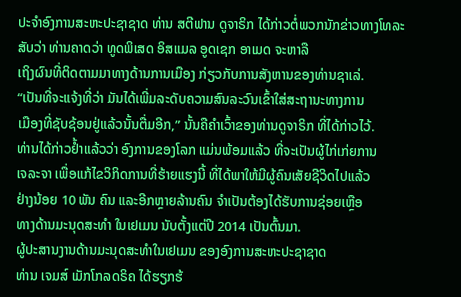ປະຈຳອົງການສະຫະປະຊາຊາດ ທ່ານ ສຕີຟານ ດູຈາຣິກ ໄດ້ກ່າວຕໍ່ພວກນັກຂ່າວທາງໂທລະສັບວ່າ ທ່ານຄາດວ່າ ທູດພິເສດ ອິສແມລ ອູດເຊກ ອາເມດ ຈະຫາລື
ເຖິງຜົນທີ່ຕິດຕາມມາທາງດ້ານການເມືອງ ກ່ຽວກັບການສັງຫານຂອງທ່ານຊາເລ່.
“ເປັນທີ່ຈະແຈ້ງທີ່ວ່າ ມັນໄດ້ເພີ່ມລະດັບຄວາມສົນລະວົນເຂົ້າໃສ່ສະຖານະທາງການ
ເມືອງທີ່ຊັບຊ້ອນຢູ່ແລ້ວນັ້ນຕື່ມອີກ,” ນັ້ນຄືຄຳເວົ້າຂອງທ່ານດູຈາຣິກ ທີ່ໄດ້ກ່າວໄວ້.
ທ່ານໄດ້ກ່າວຢ້ຳແລ້ວວ່າ ອົງການຂອງໂລກ ແມ່ນພ້ອມແລ້ວ ທີ່ຈະເປັນຜູ້ໄກ່ເກ່ຍການ
ເຈລະຈາ ເພື່ອແກ້ໄຂວິກິດການທີ່ຮ້າຍແຮງນີ້ ທີ່ໄດ້ພາໃຫ້ມີຜູ້ຄົນເສັຍຊີວິດໄປແລ້ວ
ຢ່າງນ້ອຍ 10 ພັນ ຄົນ ແລະອີກຫຼາຍລ້ານຄົນ ຈຳເປັນຕ້ອງໄດ້ຮັບການຊ່ອຍເຫຼືອ
ທາງດ້ານມະນຸດສະທຳ ໃນເຢເມນ ນັບຕັ້ງແຕ່ປີ 2014 ເປັນຕົ້ນມາ.
ຜູ້ປະສານງານດ້ານມະນຸດສະທຳໃນເຢເມນ ຂອງອົງການສະຫະປະຊາຊາດ
ທ່ານ ເຈມສ໌ ເມັກໂກລດຣິຄ ໄດ້ຮຽກຮ້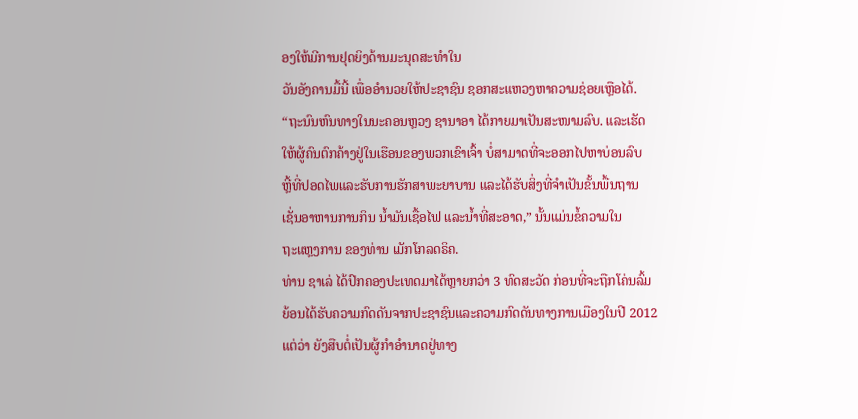ອງໃຫ້ມີການຢຸດຍິງດ້ານມະນຸດສະທຳໃນ
ວັນອັງຄານມື້ນີ້ ເພື່ອອຳນວຍໃຫ້ປະຊາຊົນ ຊອກສະແຫວງຫາຄວາມຊ່ອຍເຫຼືອໄດ້.
“ຖະນົນຫົນທາງໃນນະຄອນຫຼວງ ຊານາອາ ໄດ້ກາຍມາເປັນສະໜາມລົບ. ແລະເຮັດ
ໃຫ້ຜູ້ຄົນຕົກຄ້າງຢູ່ໃນເຮືອນຂອງພວກເຂົາເຈົ້າ ບໍ່ສາມາດທີ່ຈະອອກໄປຫາບ່ອນລົບ
ຫຼີ້ທີ່ປອດໄພແລະຮັບການຮັກສາພະຍາບານ ແລະໄດ້ຮັບສິ່ງທີ່ຈຳເປັນຂັ້ນພື້ນຖານ
ເຊັ່ນອາຫານການກິນ ນ້ຳມັນເຊື້ອໄຟ ແລະນ້ຳທີ່ສະອາດ,” ນັ້ນແມ່ນຂໍ້ຄວາມໃນ
ຖະແຫຼງການ ຂອງທ່ານ ເມັກໂກລດຣິຄ.
ທ່ານ ຊາເລ່ ໄດ້ປົກຄອງປະເທດມາໄດ້ຫຼາຍກວ່າ 3 ທົດສະວັດ ກ່ອນທີ່ຈະຖືກໂຄ່ນລົ້ມ
ຍ້ອນໄດ້ຮັບຄວາມກົດດັນຈາກປະຊາຊົນແລະຄວາມກົດດັນທາງການເມືອງໃນປີ 2012
ແຕ່ວ່າ ຍັງສືບຕໍ່ເປັນຜູ້ກຳອຳນາດຢູ່ທາງ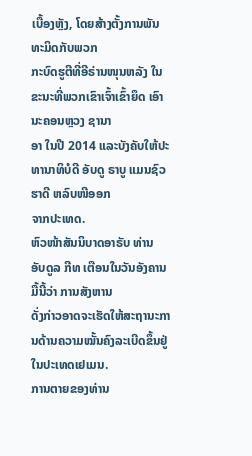ເບື້ອງຫຼັງ, ໂດຍສ້າງຕັ້ງການພັນທະມິດກັບພວກ
ກະບົດຮູຕີທີ່ອີຣ່ານໜຸນຫລັງ ໃນຂະນະທີ່ພວກເຂົາເຈົ້າເຂົ້າຍຶດ ເອົານະຄອນຫຼວງ ຊານາ
ອາ ໃນປີ 2014 ແລະບັງຄັບໃຫ້ປະທານາທິບໍດີ ອັບດູ ຣາບູ ແມນຊົວ ຮາດີ ຫລົບໜີອອກ
ຈາກປະເທດ.
ຫົວໜ້າສັນນິບາດອາຣັບ ທ່ານ ອັບດູລ ກີທ ເຕືອນໃນວັນອັງຄານມື້ນີ້ວ່າ ການສັງຫານ
ດັ່ງກ່າວອາດຈະເຮັດໃຫ້ສະຖານະການດ້ານຄວາມໝັ້ນຄົງລະເບີດຂຶ້ນຢູ່ໃນປະເທດເຢເມນ.
ການຕາຍຂອງທ່ານ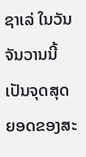ຊາເລ່ ໃນວັນຈັນວານນີ້ ເປັນຈຸດສຸດຍອດຂອງສະ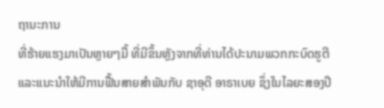ຖານະການ
ທີ່ຮ້າຍແຮງມາເປັນຫຼາຍໆມື້ ທີ່ມີຂຶ້ນຫຼັງຈາກທີ່ທ່ານໄດ້ປະນາມພວກກະບົດຮູຕີ
ແລະແນະນຳໃຫ້ມີການຟື້ນສາຍສຳພັນກັບ ຊາອຸດີ ອາຣາເບຍ ຊຶ່ງໃນໄລຍະສອງປີ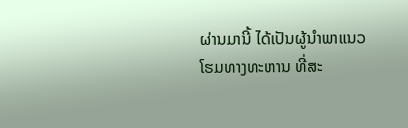ຜ່ານມານີ້ ໄດ້ເປັນຜູ້ນຳພາແນວໂຮມທາງທະຫານ ທີ່ສະ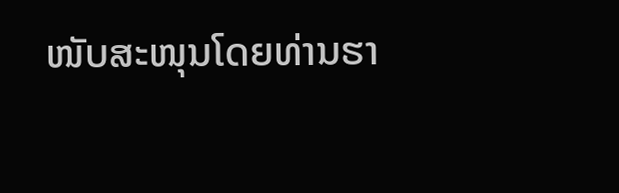ໜັບສະໜຸນໂດຍທ່ານຮາ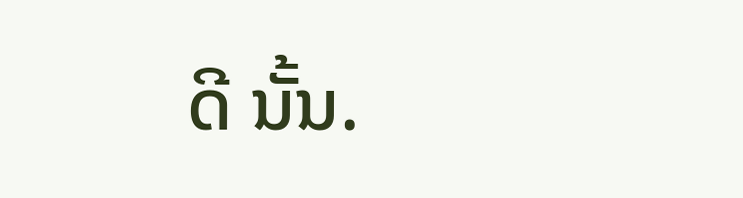ດີ ນັ້ນ.